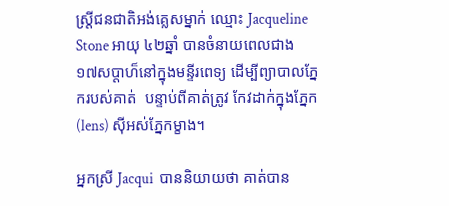ស្រ្តីជនជាតិអង់គ្លេសម្នាក់ ឈ្មោះ Jacqueline Stone អាយុ ៤២ឆ្នាំ បានចំនាយពេលជាង ១៧សប្តាហ៏នៅក្នុងមន្ទីរពេទ្យ ដើម្បីព្យាបាលភ្នែករបស់គាត់  បន្ទាប់ពីគាត់ត្រូវ កែវដាក់ក្នុងភ្នែក(lens) ស៊ីអស់ភ្នែកម្ខាង។

អ្នកស្រី Jacqui  បាននិយាយថា គាត់បាន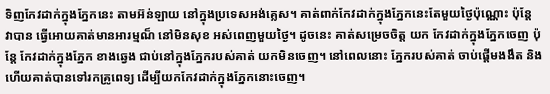ទិញកែវដាក់ក្នុងភ្នែកនេះ តាមអ៊ន់ឡាយ នៅក្នុងប្រទេសអង់គ្លេស។ គាត់ពាក់កែវដាក់ក្នុងភ្នែកនេះតែមួយថ្ងៃប៉ុណ្ណោះ ប៉ុន្តែ វាបាន ធ្វើអោយគាត់មានអារម្មណ៏ នៅមិនសុខ អស់ពេញមួយថ្ងៃ។ ដូចនេះ គាត់សម្រេចចិត្ត យក កែវដាក់ក្នុងភ្នែកចេញ ប៉ុន្តែ កែវដាក់ក្នុងភ្នែក ខាងឆ្វេង ជាប់នៅក្នុងភ្នែករបស់គាត់ យកមិនចេញ។ នៅពេលនោះ ភ្នែករបស់គាត់ ចាប់ផ្តើមងងឹត និង ហើយគាត់បានទៅរកគ្រូពេទ្យ ដើម្បីយកកែវដាក់ក្នុងភ្នែកនោះចេញ។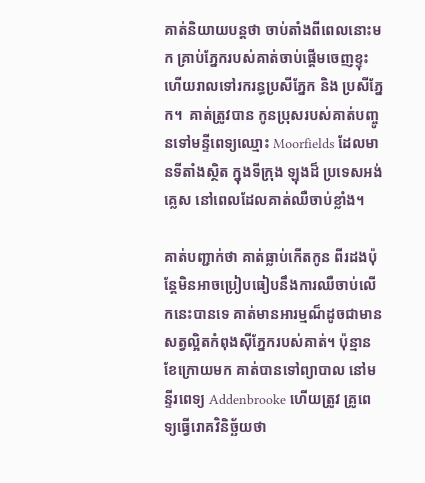គាត់និយាយបន្តថា ចាប់តាំងពីពេលនោះមក គ្រាប់ភ្នែករបស់គាត់ចាប់ផ្តើមចេញខ្ទុះ ហើយរាលទៅរករន្ធប្រសីភ្នែក និង ប្រសីភ្នែក។  គាត់ត្រូវបាន កូនប្រុសរបស់គាត់បញ្ចូនទៅមន្ទីពេទ្យឈ្មោះ Moorfields ដែលមានទីតាំងស្ថិត ក្នុងទីក្រុង ឡុងដ៏ ប្រទេសអង់គ្លេស នៅពេលដែលគាត់ឈឺចាប់ខ្លាំង។

គាត់បញ្ជាក់ថា គាត់ធ្លាប់កើតកូន ពីរដងប៉ុន្តែមិនអាចប្រៀបធៀបនឹងការឈឺចាប់លើកនេះបានទេ គាត់មានអារម្មណ៏ដូចជាមានសត្វល្អិតកំពុងស៊ីភ្នែករបស់គាត់។ ប៉ុន្មានខែក្រោយមក គាត់បានទៅព្យាបាល នៅមន្ទីរពេទ្យ Addenbrooke ហើយត្រូវ គ្រូពេទ្យធ្វើរោគវិនិច្ឆ័យថា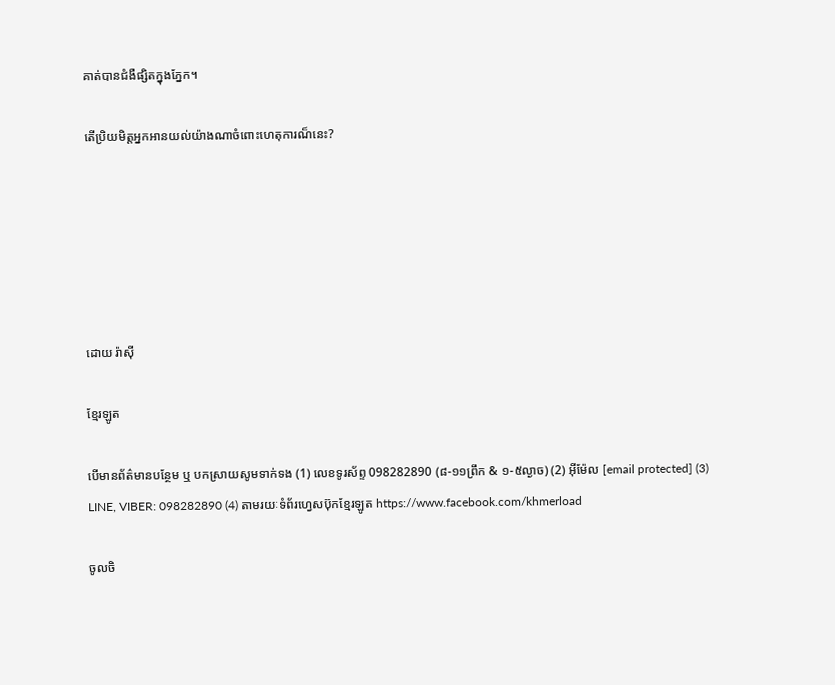គាត់បានជំងឺផ្សិតក្នុងភ្នែក។

តើប្រិយមិត្តអ្នកអានយល់យ៉ាងណាចំពោះហេតុការណ៏នេះ?






ដោយ រ៉ាស៊ី

ខ្មែរឡូត

បើមានព័ត៌មានបន្ថែម ឬ បកស្រាយសូមទាក់ទង (1) លេខទូរស័ព្ទ 098282890 (៨-១១ព្រឹក & ១-៥ល្ងាច) (2) អ៊ីម៉ែល [email protected] (3) LINE, VIBER: 098282890 (4) តាមរយៈទំព័រហ្វេសប៊ុកខ្មែរឡូត https://www.facebook.com/khmerload

ចូលចិ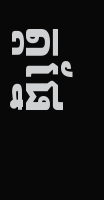ត្តផ្នែ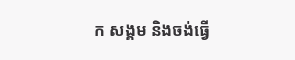ក សង្គម និងចង់ធ្វើ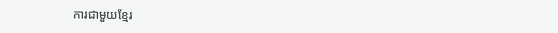ការជាមួយខ្មែរ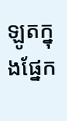ឡូតក្នុងផ្នែក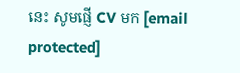នេះ សូមផ្ញើ CV មក [email protected]